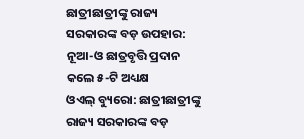ଛାତ୍ରୀଛାତ୍ରୀଙ୍କୁ ରାଜ୍ୟ ସରକାରଙ୍କ ବଡ଼ ଉପହାର: ନୂଆ-ଓ ଛାତ୍ରବୃତ୍ତି ପ୍ରଦାନ କଲେ ୫-ଟି ଅଧ୍ୟକ୍ଷ
ଓଏଲ୍ ବ୍ୟୁରୋ: ଛାତ୍ରୀଛାତ୍ରୀଙ୍କୁ ରାଜ୍ୟ ସରକାରଙ୍କ ବଡ଼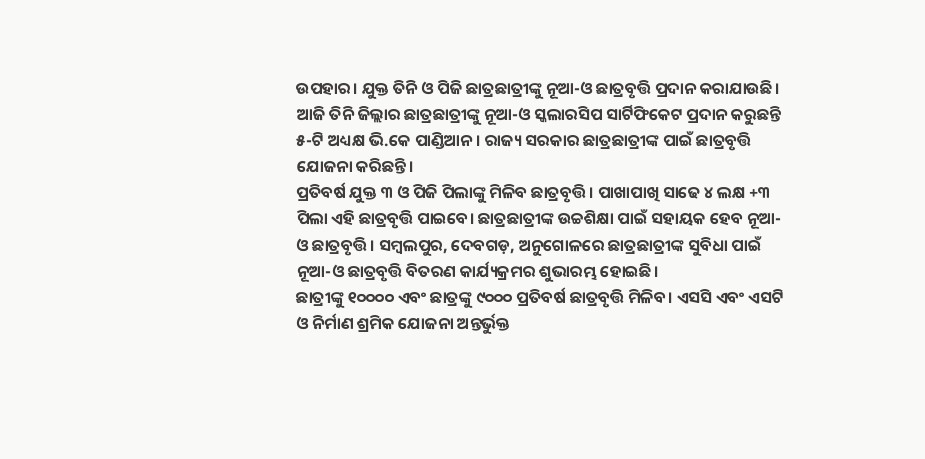ଉପହାର। ଯୁକ୍ତ ତିନି ଓ ପିଜି ଛାତ୍ରଛାତ୍ରୀଙ୍କୁ ନୂଆ-ଓ ଛାତ୍ରବୃତ୍ତି ପ୍ରଦାନ କରାଯାଉଛି। ଆଜି ତିନି ଜିଲ୍ଲାର ଛାତ୍ରଛାତ୍ରୀଙ୍କୁ ନୂଆ-ଓ ସ୍କଲାରସିପ ସାର୍ଟିଫିକେଟ ପ୍ରଦାନ କରୁଛନ୍ତି ୫-ଟି ଅଧ୍ୟକ୍ଷ ଭି.କେ ପାଣ୍ଡିଆନ। ରାଜ୍ୟ ସରକାର ଛାତ୍ରଛାତ୍ରୀଙ୍କ ପାଇଁ ଛାତ୍ରବୃତ୍ତି ଯୋଜନା କରିଛନ୍ତି।
ପ୍ରତିବର୍ଷ ଯୁକ୍ତ ୩ ଓ ପିଜି ପିଲାଙ୍କୁ ମିଳିବ ଛାତ୍ରବୃତ୍ତି। ପାଖାପାଖି ସାଢେ ୪ ଲକ୍ଷ +୩ ପିଲା ଏହି ଛାତ୍ରବୃତ୍ତି ପାଇବେ। ଛାତ୍ରଛାତ୍ରୀଙ୍କ ଉଚ୍ଚଶିକ୍ଷା ପାଇଁ ସହାୟକ ହେବ ନୂଆ-ଓ ଛାତ୍ରବୃତ୍ତି। ସମ୍ବଲପୁର, ଦେବଗଡ଼, ଅନୁଗୋଳରେ ଛାତ୍ରଛାତ୍ରୀଙ୍କ ସୁବିଧା ପାଇଁ ନୂଆ-ଓ ଛାତ୍ରବୃତ୍ତି ବିତରଣ କାର୍ଯ୍ୟକ୍ରମର ଶୁଭାରମ୍ଭ ହୋଇଛି।
ଛାତ୍ରୀଙ୍କୁ ୧୦୦୦୦ ଏବଂ ଛାତ୍ରଙ୍କୁ ୯୦୦୦ ପ୍ରତିବର୍ଷ ଛାତ୍ରବୃତ୍ତି ମିଳିବ। ଏସସି ଏବଂ ଏସଟି ଓ ନିର୍ମାଣ ଶ୍ରମିକ ଯୋଜନା ଅନ୍ତର୍ଭୁକ୍ତ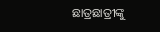ଛାତ୍ରଛାତ୍ରୀଙ୍କୁ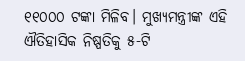୧୧୦୦୦ ଟଙ୍କା ମିଳିବ। ମୁଖ୍ୟମନ୍ତ୍ରୀଙ୍କ ଏହି ଐତିହାସିକ ନିଷ୍ପତିକୁ ୫-ଟି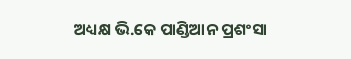ଅଧ୍ୟକ୍ଷ ଭି.କେ ପାଣ୍ଡିଆନ ପ୍ରଶଂସା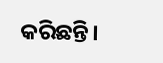କରିଛନ୍ତି।